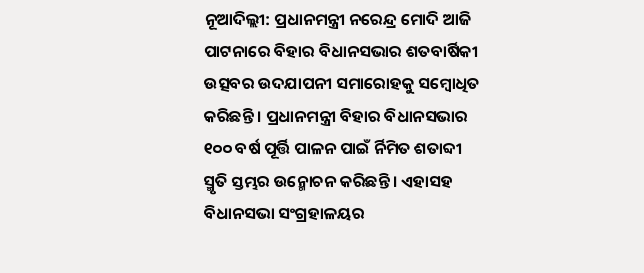ନୂଆଦିଲ୍ଲୀ: ପ୍ରଧାନମନ୍ତ୍ରୀ ନରେନ୍ଦ୍ର ମୋଦି ଆଜି ପାଟନାରେ ବିହାର ବିଧାନସଭାର ଶତବାର୍ଷିକୀ ଉତ୍ସବର ଉଦଯାପନୀ ସମାରୋହକୁ ସମ୍ବୋଧିତ କରିଛନ୍ତି । ପ୍ରଧାନମନ୍ତ୍ରୀ ବିହାର ବିଧାନସଭାର ୧୦୦ ବର୍ଷ ପୂର୍ତ୍ତି ପାଳନ ପାଇଁ ର୍ନିମିତ ଶତାବ୍ଦୀ ସ୍ମୃତି ସ୍ତମ୍ଭର ଉନ୍ମୋଚନ କରିଛନ୍ତି । ଏହାସହ ବିଧାନସଭା ସଂଗ୍ରହାଳୟର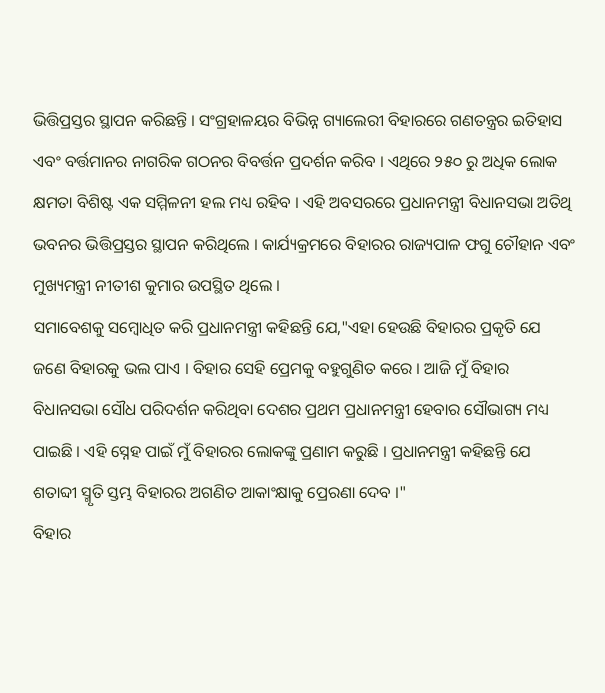ଭିତ୍ତିପ୍ରସ୍ତର ସ୍ଥାପନ କରିଛନ୍ତି । ସଂଗ୍ରହାଳୟର ବିଭିନ୍ନ ଗ୍ୟାଲେରୀ ବିହାରରେ ଗଣତନ୍ତ୍ରର ଇତିହାସ ଏବଂ ବର୍ତ୍ତମାନର ନାଗରିକ ଗଠନର ବିବର୍ତ୍ତନ ପ୍ରଦର୍ଶନ କରିବ । ଏଥିରେ ୨୫୦ ରୁ ଅଧିକ ଲୋକ କ୍ଷମତା ବିଶିଷ୍ଟ ଏକ ସମ୍ମିଳନୀ ହଲ ମଧ୍ୟ ରହିବ । ଏହି ଅବସରରେ ପ୍ରଧାନମନ୍ତ୍ରୀ ବିଧାନସଭା ଅତିଥି ଭବନର ଭିତ୍ତିପ୍ରସ୍ତର ସ୍ଥାପନ କରିଥିଲେ । କାର୍ଯ୍ୟକ୍ରମରେ ବିହାରର ରାଜ୍ୟପାଳ ଫଗୁ ଚୌହାନ ଏବଂ ମୁଖ୍ୟମନ୍ତ୍ରୀ ନୀତୀଶ କୁମାର ଉପସ୍ଥିତ ଥିଲେ ।
ସମାବେଶକୁ ସମ୍ବୋଧିତ କରି ପ୍ରଧାନମନ୍ତ୍ରୀ କହିଛନ୍ତି ଯେ,"ଏହା ହେଉଛି ବିହାରର ପ୍ରକୃତି ଯେ ଜଣେ ବିହାରକୁ ଭଲ ପାଏ । ବିହାର ସେହି ପ୍ରେମକୁ ବହୁଗୁଣିତ କରେ । ଆଜି ମୁଁ ବିହାର ବିଧାନସଭା ସୌଧ ପରିଦର୍ଶନ କରିଥିବା ଦେଶର ପ୍ରଥମ ପ୍ରଧାନମନ୍ତ୍ରୀ ହେବାର ସୌଭାଗ୍ୟ ମଧ୍ୟ ପାଇଛି । ଏହି ସ୍ନେହ ପାଇଁ ମୁଁ ବିହାରର ଲୋକଙ୍କୁ ପ୍ରଣାମ କରୁଛି । ପ୍ରଧାନମନ୍ତ୍ରୀ କହିଛନ୍ତି ଯେ ଶତାବ୍ଦୀ ସ୍ମୃତି ସ୍ତମ୍ଭ ବିହାରର ଅଗଣିତ ଆକାଂକ୍ଷାକୁ ପ୍ରେରଣା ଦେବ ।"
ବିହାର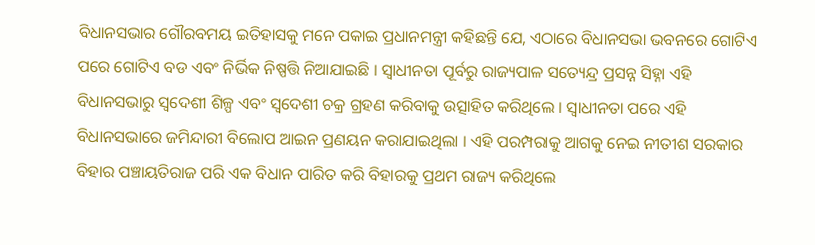ବିଧାନସଭାର ଗୌରବମୟ ଇତିହାସକୁ ମନେ ପକାଇ ପ୍ରଧାନମନ୍ତ୍ରୀ କହିଛନ୍ତି ଯେ, ଏଠାରେ ବିଧାନସଭା ଭବନରେ ଗୋଟିଏ ପରେ ଗୋଟିଏ ବଡ ଏବଂ ନିର୍ଭିକ ନିଷ୍ପତ୍ତି ନିଆଯାଇଛି । ସ୍ୱାଧୀନତା ପୂର୍ବରୁ ରାଜ୍ୟପାଳ ସତ୍ୟେନ୍ଦ୍ର ପ୍ରସନ୍ନ ସିହ୍ନା ଏହି ବିଧାନସଭାରୁ ସ୍ୱଦେଶୀ ଶିଳ୍ପ ଏବଂ ସ୍ୱଦେଶୀ ଚକ୍ର ଗ୍ରହଣ କରିବାକୁ ଉତ୍ସାହିତ କରିଥିଲେ । ସ୍ୱାଧୀନତା ପରେ ଏହି ବିଧାନସଭାରେ ଜମିନ୍ଦାରୀ ବିଲୋପ ଆଇନ ପ୍ରଣୟନ କରାଯାଇଥିଲା । ଏହି ପରମ୍ପରାକୁ ଆଗକୁ ନେଇ ନୀତୀଶ ସରକାର ବିହାର ପଞ୍ଚାୟତିରାଜ ପରି ଏକ ବିଧାନ ପାରିତ କରି ବିହାରକୁ ପ୍ରଥମ ରାଜ୍ୟ କରିଥିଲେ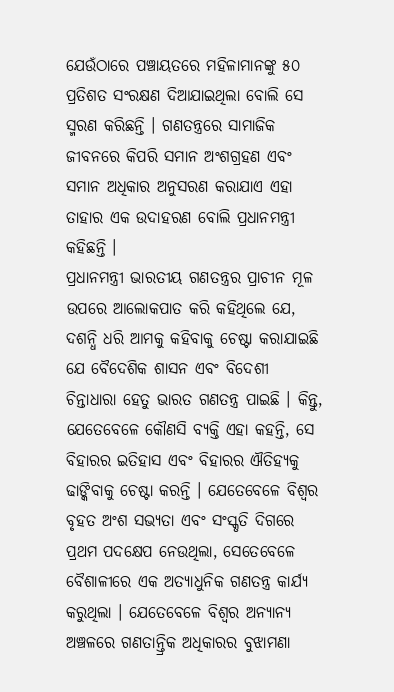ଯେଉଁଠାରେ ପଞ୍ଚାୟତରେ ମହିଳାମାନଙ୍କୁ ୫୦ ପ୍ରତିଶତ ସଂରକ୍ଷଣ ଦିଆଯାଇଥିଲା ବୋଲି ସେ ସ୍ମରଣ କରିଛନ୍ତି । ଗଣତନ୍ତ୍ରରେ ସାମାଜିକ ଜୀବନରେ କିପରି ସମାନ ଅଂଶଗ୍ରହଣ ଏବଂ ସମାନ ଅଧିକାର ଅନୁସରଣ କରାଯାଏ ଏହା ତାହାର ଏକ ଉଦାହରଣ ବୋଲି ପ୍ରଧାନମନ୍ତ୍ରୀ କହିଛନ୍ତି ।
ପ୍ରଧାନମନ୍ତ୍ରୀ ଭାରତୀୟ ଗଣତନ୍ତ୍ରର ପ୍ରାଚୀନ ମୂଳ ଉପରେ ଆଲୋକପାତ କରି କହିଥିଲେ ଯେ, ଦଶନ୍ଧି ଧରି ଆମକୁ କହିବାକୁ ଚେଷ୍ଟା କରାଯାଇଛି ଯେ ବୈଦେଶିକ ଶାସନ ଏବଂ ବିଦେଶୀ ଚିନ୍ତାଧାରା ହେତୁ ଭାରତ ଗଣତନ୍ତ୍ର ପାଇଛି । କିନ୍ତୁ, ଯେତେବେଳେ କୌଣସି ବ୍ୟକ୍ତି ଏହା କହନ୍ତି, ସେ ବିହାରର ଇତିହାସ ଏବଂ ବିହାରର ଐତିହ୍ୟକୁ ଢାଙ୍କିବାକୁ ଚେଷ୍ଟା କରନ୍ତି । ଯେତେବେଳେ ବିଶ୍ୱର ବୃହତ ଅଂଶ ସଭ୍ୟତା ଏବଂ ସଂସ୍କୃତି ଦିଗରେ ପ୍ରଥମ ପଦକ୍ଷେପ ନେଉଥିଲା, ସେତେବେଳେ ବୈଶାଳୀରେ ଏକ ଅତ୍ୟାଧୁନିକ ଗଣତନ୍ତ୍ର କାର୍ଯ୍ୟ କରୁଥିଲା । ଯେତେବେଳେ ବିଶ୍ୱର ଅନ୍ୟାନ୍ୟ ଅଞ୍ଚଳରେ ଗଣତାନ୍ତ୍ରିକ ଅଧିକାରର ବୁଝାମଣା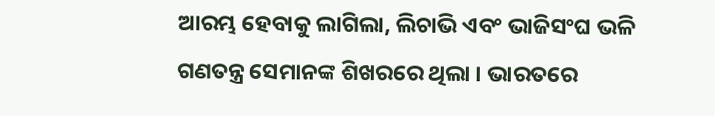ଆରମ୍ଭ ହେବାକୁ ଲାଗିଲା, ଲିଚାଭି ଏବଂ ଭାଜିସଂଘ ଭଳି ଗଣତନ୍ତ୍ର ସେମାନଙ୍କ ଶିଖରରେ ଥିଲା । ଭାରତରେ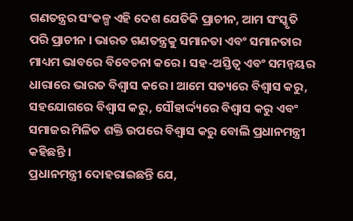ଗଣତନ୍ତ୍ରର ସଂକଳ୍ପ ଏହି ଦେଶ ଯେତିକି ପ୍ରାଚୀନ, ଆମ ସଂସ୍କୃତି ପରି ପ୍ରାଚୀନ । ଭାରତ ଗଣତନ୍ତ୍ରକୁ ସମାନତା ଏବଂ ସମାନତାର ମାଧ୍ୟମ ଭାବରେ ବିବେଚନା କରେ । ସହ-ଅସ୍ତିତ୍ୱ ଏବଂ ସମନ୍ୱୟର ଧାରାରେ ଭାରତ ବିଶ୍ୱାସ କରେ । ଆମେ ସତ୍ୟରେ ବିଶ୍ୱାସ କରୁ, ସହଯୋଗରେ ବିଶ୍ୱାସ କରୁ, ସୌହାର୍ଦ୍ଦ୍ୟରେ ବିଶ୍ୱାସ କରୁ ଏବଂ ସମାଜର ମିଳିତ ଶକ୍ତି ଉପରେ ବିଶ୍ୱାସ କରୁ ବୋଲି ପ୍ରଧାନମନ୍ତ୍ରୀ କହିଛନ୍ତି ।
ପ୍ରଧାନମନ୍ତ୍ରୀ ଦୋହରାଇଛନ୍ତି ଯେ,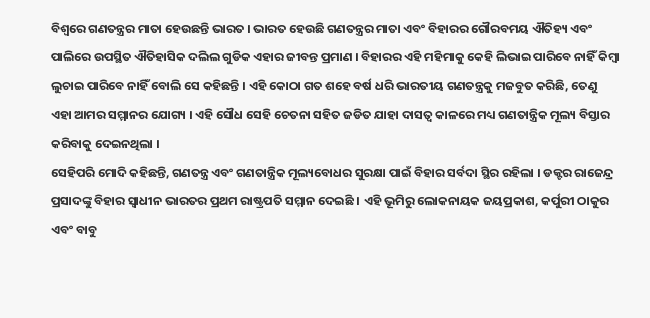ବିଶ୍ୱରେ ଗଣତନ୍ତ୍ରର ମାତା ହେଉଛନ୍ତି ଭାରତ । ଭାରତ ହେଉଛି ଗଣତନ୍ତ୍ରର ମାତା ଏବଂ ବିହାରର ଗୌରବମୟ ଐତିହ୍ୟ ଏବଂ ପାଲିରେ ଉପସ୍ଥିତ ଐତିହାସିକ ଦଲିଲ ଗୁଡିକ ଏହାର ଜୀବନ୍ତ ପ୍ରମାଣ । ବିହାରର ଏହି ମହିମାକୁ କେହି ଲିଭାଇ ପାରିବେ ନାହିଁ କିମ୍ବା ଲୁଚାଇ ପାରିବେ ନାହିଁ ବୋଲି ସେ କହିଛନ୍ତି । ଏହି କୋଠା ଗତ ଶହେ ବର୍ଷ ଧରି ଭାରତୀୟ ଗଣତନ୍ତ୍ରକୁ ମଜବୁତ କରିଛି, ତେଣୁ ଏହା ଆମର ସମ୍ମାନର ଯୋଗ୍ୟ । ଏହି ସୌଧ ସେହି ଚେତନା ସହିତ ଜଡିତ ଯାହା ଦାସତ୍ୱ କାଳରେ ମଧ୍ୟ ଗଣତାନ୍ତ୍ରିକ ମୂଲ୍ୟ ବିସ୍ତାର କରିବାକୁ ଦେଇନଥିଲା ।
ସେହିପରି ମୋଦି କହିଛନ୍ତି, ଗଣତନ୍ତ୍ର ଏବଂ ଗଣତାନ୍ତ୍ରିକ ମୂଲ୍ୟବୋଧର ସୁରକ୍ଷା ପାଇଁ ବିହାର ସର୍ବଦା ସ୍ଥିର ରହିଲା । ଡକ୍ଟର ରାଜେନ୍ଦ୍ର ପ୍ରସାଦଙ୍କୁ ବିହାର ସ୍ୱାଧୀନ ଭାରତର ପ୍ରଥମ ରାଷ୍ଟ୍ରପତି ସମ୍ମାନ ଦେଇଛି । ଏହି ଭୂମିରୁ ଲୋକନାୟକ ଜୟପ୍ରକାଶ, କର୍ପୁରୀ ଠାକୁର ଏବଂ ବାବୁ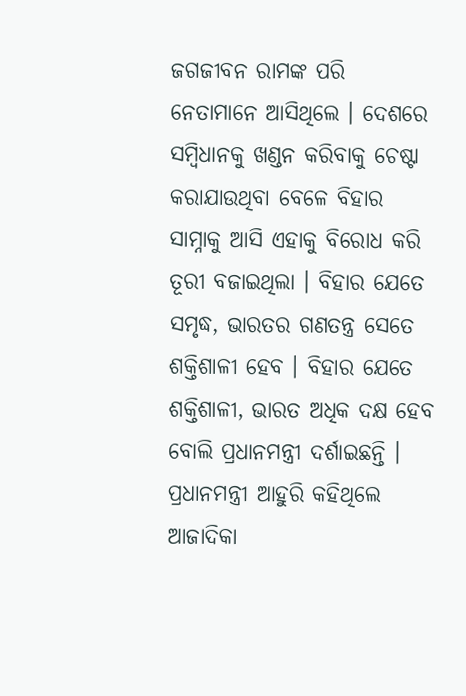ଜଗଜୀବନ ରାମଙ୍କ ପରି ନେତାମାନେ ଆସିଥିଲେ । ଦେଶରେ ସମ୍ବିଧାନକୁ ଖଣ୍ଡନ କରିବାକୁ ଚେଷ୍ଟା କରାଯାଉଥିବା ବେଳେ ବିହାର ସାମ୍ନାକୁ ଆସି ଏହାକୁ ବିରୋଧ କରି ତୂରୀ ବଜାଇଥିଲା । ବିହାର ଯେତେ ସମୃଦ୍ଧ, ଭାରତର ଗଣତନ୍ତ୍ର ସେତେ ଶକ୍ତିଶାଳୀ ହେବ । ବିହାର ଯେତେ ଶକ୍ତିଶାଳୀ, ଭାରତ ଅଧିକ ଦକ୍ଷ ହେବ ବୋଲି ପ୍ରଧାନମନ୍ତ୍ରୀ ଦର୍ଶାଇଛନ୍ତି ।
ପ୍ରଧାନମନ୍ତ୍ରୀ ଆହୁରି କହିଥିଲେ ଆଜାଦିକା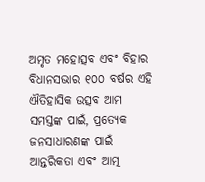ଅମୃତ ମହୋତ୍ସବ ଏବଂ ବିହାର ବିଧାନସଭାର ୧୦୦ ବର୍ଷର ଏହି ଐତିହାସିକ ଉତ୍ସବ ଆମ ସମସ୍ତଙ୍କ ପାଇଁ, ପ୍ରତ୍ୟେକ ଜନସାଧାରଣଙ୍କ ପାଇଁ ଆନ୍ତରିକତା ଏବଂ ଆତ୍ମ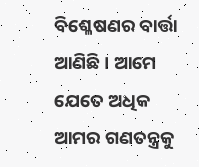ବିଶ୍ଳେଷଣର ବାର୍ତ୍ତା ଆଣିଛି । ଆମେ ଯେତେ ଅଧିକ ଆମର ଗଣତନ୍ତ୍ରକୁ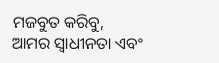ମଜବୁତ କରିବୁ, ଆମର ସ୍ୱାଧୀନତା ଏବଂ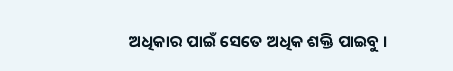ଅଧିକାର ପାଇଁ ସେତେ ଅଧିକ ଶକ୍ତି ପାଇବୁ ।